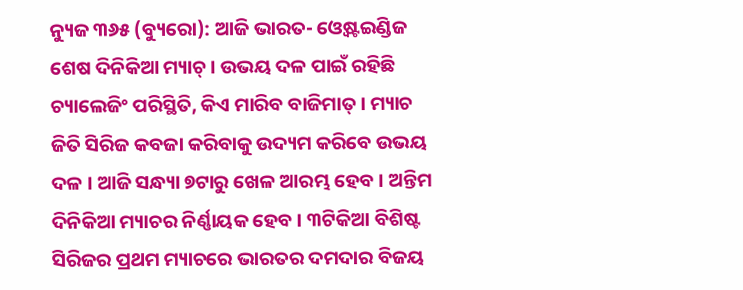ନ୍ୟୁଜ ୩୬୫ (ବ୍ୟୁରୋ): ଆଜି ଭାରତ- ଓ୍ବେଷ୍ଟଇଣ୍ଡିଜ ଶେଷ ଦିନିକିଆ ମ୍ୟାଚ୍ । ଉଭୟ ଦଳ ପାଇଁ ରହିଛି ଚ୍ୟାଲେଜିଂ ପରିସ୍ଥିତି, କିଏ ମାରିବ ବାଜିମାତ୍ । ମ୍ୟାଚ ଜିତି ସିରିଜ କବଜା କରିବାକୁ ଉଦ୍ୟମ କରିବେ ଉଭୟ ଦଳ । ଆଜି ସନ୍ଧ୍ୟା ୭ଟାରୁ ଖେଳ ଆରମ୍ଭ ହେବ । ଅନ୍ତିମ ଦିନିକିଆ ମ୍ୟାଚର ନିର୍ଣ୍ଣାୟକ ହେବ । ୩ଟିକିଆ ବିଶିଷ୍ଟ ସିରିଜର ପ୍ରଥମ ମ୍ୟାଚରେ ଭାରତର ଦମଦାର ବିଜୟ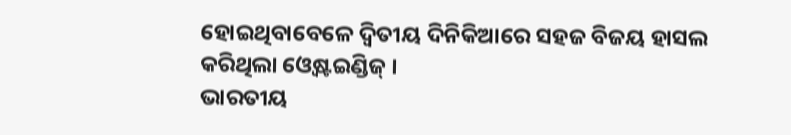ହୋଇଥିବାବେଳେ ଦ୍ବିତୀୟ ଦିନିକିଆରେ ସହଜ ବିଜୟ ହାସଲ କରିଥିଲା ଓ୍ବେଷ୍ଟଇଣ୍ଡିଜ୍ ।
ଭାରତୀୟ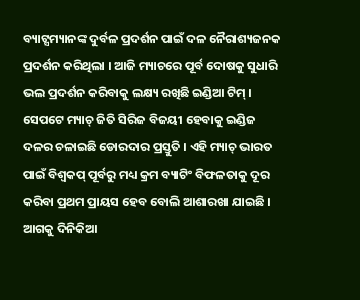ବ୍ୟାଟ୍ସମ୍ୟାନଙ୍କ ଦୁର୍ବଳ ପ୍ରଦର୍ଶନ ପାଇଁ ଦଳ ନୈରାଶ୍ୟଜନକ ପ୍ରଦର୍ଶନ କରିଥିଲା । ଆଜି ମ୍ୟାଚରେ ପୂର୍ବ ଦୋଷକୁ ସୁଧାରି ଭଲ ପ୍ରଦର୍ଶନ କରିବାକୁ ଲକ୍ଷ୍ୟ ରଖିଛି ଇଣ୍ଡିଆ ଟିମ୍ । ସେପଟେ ମ୍ୟାଚ୍ ଜିତି ସିରିଜ ବିଜୟୀ ହେବାକୁ ଇଣ୍ଡିଜ ଦଳର ଚଳାଇଛି ଡୋରଦାର ପ୍ରସ୍ତୁତି । ଏହି ମ୍ୟାଚ୍ ଭାରତ ପାଇଁ ବିଶ୍ୱକପ୍ ପୂର୍ବରୁ ମଧ୍ୟ କ୍ରମ ବ୍ୟାଟିଂ ବିଫଳତାକୁ ଦୂର କରିବା ପ୍ରଥମ ପ୍ରାୟସ ହେବ ବୋଲି ଆଶାରଖା ଯାଇଛି । ଆଗକୁ ଦିନିକିଆ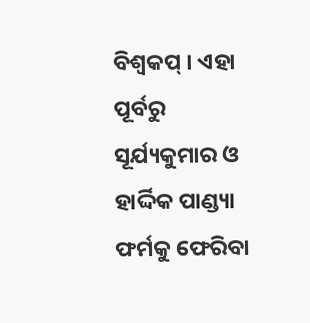ବିଶ୍ୱକପ୍ । ଏହା ପୂର୍ବରୁ ସୂର୍ଯ୍ୟକୁମାର ଓ ହାର୍ଦ୍ଦିକ ପାଣ୍ଡ୍ୟା ଫର୍ମକୁ ଫେରିବା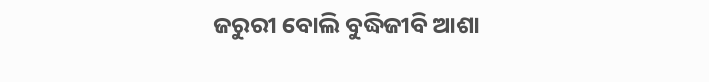ଜରୁରୀ ବୋଲି ବୁଦ୍ଧିଜୀବି ଆଶା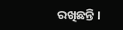ରଖିଛନ୍ତି ।